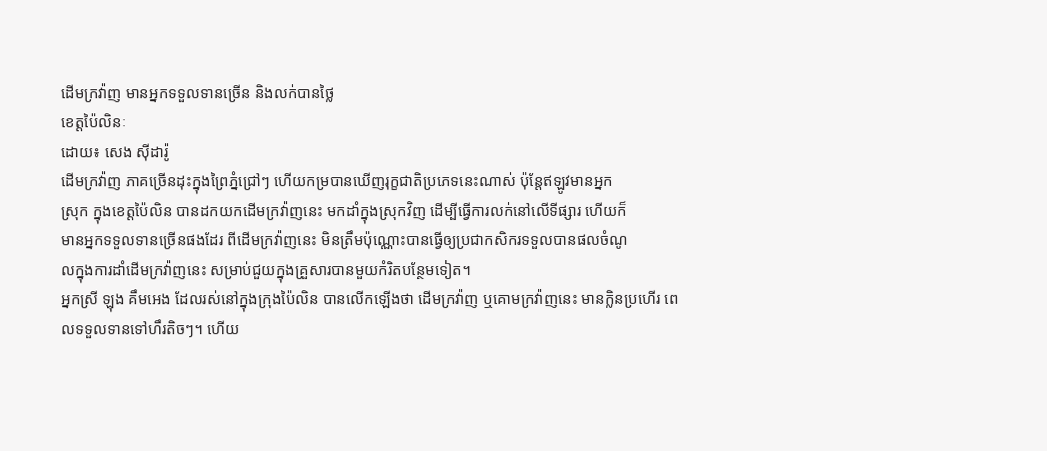ដើមក្រវ៉ាញ មានអ្នកទទួលទានច្រើន និងលក់បានថ្លៃ
ខេត្តប៉ៃលិនៈ
ដោយ៖ សេង ស៊ីដារ៉ូ
ដើមក្រវ៉ាញ ភាគច្រើនដុះក្នុងព្រៃភ្នំជ្រៅៗ ហើយកម្របានឃើញរុក្ខជាតិប្រភេទនេះណាស់ ប៉ុន្តែឥឡូវមានអ្នក
ស្រុក ក្នុងខេត្តប៉ៃលិន បានដកយកដើមក្រវ៉ាញនេះ មកដាំក្នុងស្រុកវិញ ដើម្បីធ្វើការលក់នៅលើទីផ្សារ ហើយក៏
មានអ្នកទទួលទានច្រើនផងដែរ ពីដើមក្រវ៉ាញនេះ មិនត្រឹមប៉ុណ្ណោះបានធ្វើឲ្យប្រជាកសិករទទួលបានផលចំណូ
លក្នុងការដាំដើមក្រវ៉ាញនេះ សម្រាប់ជួយក្នុងគ្រួសារបានមួយកំរិតបន្ថែមទៀត។
អ្នកស្រី ឡុង គឹមអេង ដែលរស់នៅក្នុងក្រុងប៉ៃលិន បានលើកឡើងថា ដើមក្រវ៉ាញ ឬគោមក្រវ៉ាញនេះ មានក្លិនប្រហើរ ពេលទទួលទានទៅហឹរតិចៗ។ ហើយ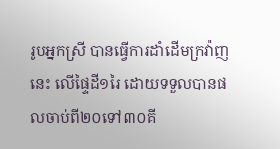រូបអ្នកស្រី បានធ្វើការដាំដើមក្រវ៉ាញនេះ លើផ្ទៃដី១រៃ ដោយទទួលបានផលចាប់ពី២០ទៅ៣០គី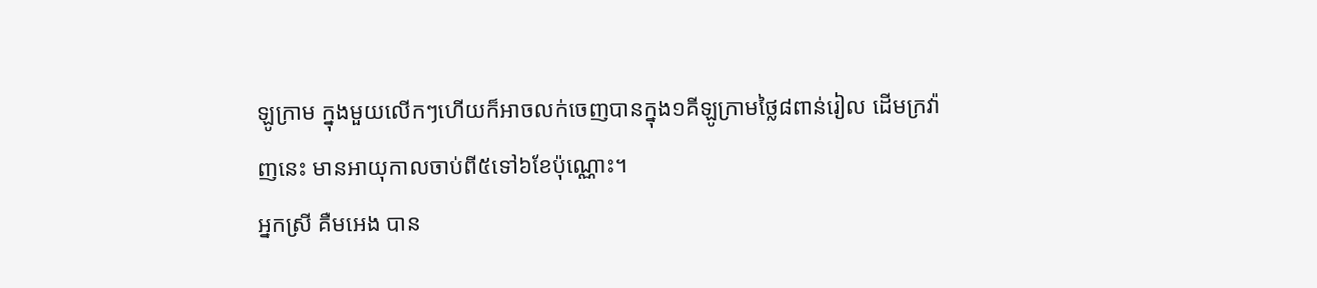ឡូក្រាម ក្នុងមួយលើកៗហើយក៏អាចលក់ចេញបានក្នុង១គីឡូក្រាមថ្លៃ៨ពាន់រៀល ដើមក្រវ៉ាញនេះ មានអាយុកាលចាប់ពី៥ទៅ៦ខែប៉ុណ្ណោះ។
អ្នកស្រី គឺមអេង បាន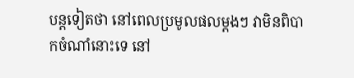បន្តទៀតថា នៅពេលប្រមូលផលម្តងៗ វាមិនពិបាកចំណាំនោះទេ នៅ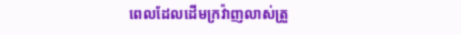ពេលដែលដើមក្រវ៉ាញលាស់ត្រួ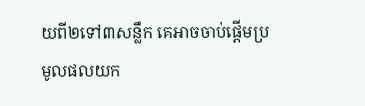យពី២ទៅ៣សន្លឹក គេអាចចាប់ផ្តើមប្រមូលផលយក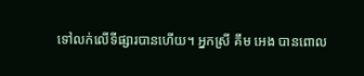ទៅលក់លើទីផ្សារបានហើយ។ អ្នកស្រី គឹម អេង បានពោល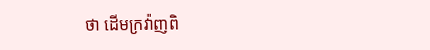ថា ដើមក្រវ៉ាញពិ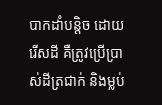បាកដាំបន្តិច ដោយរើសដី គឺត្រូវប្រើប្រាស់ដីត្រជាក់ និងម្លប់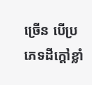ច្រើន បើប្រភេទដីក្តៅខ្លាំ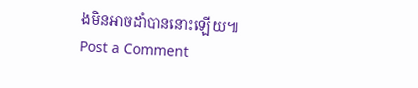ងមិនអាចដាំបាននោះឡើយ៕
Post a Comment